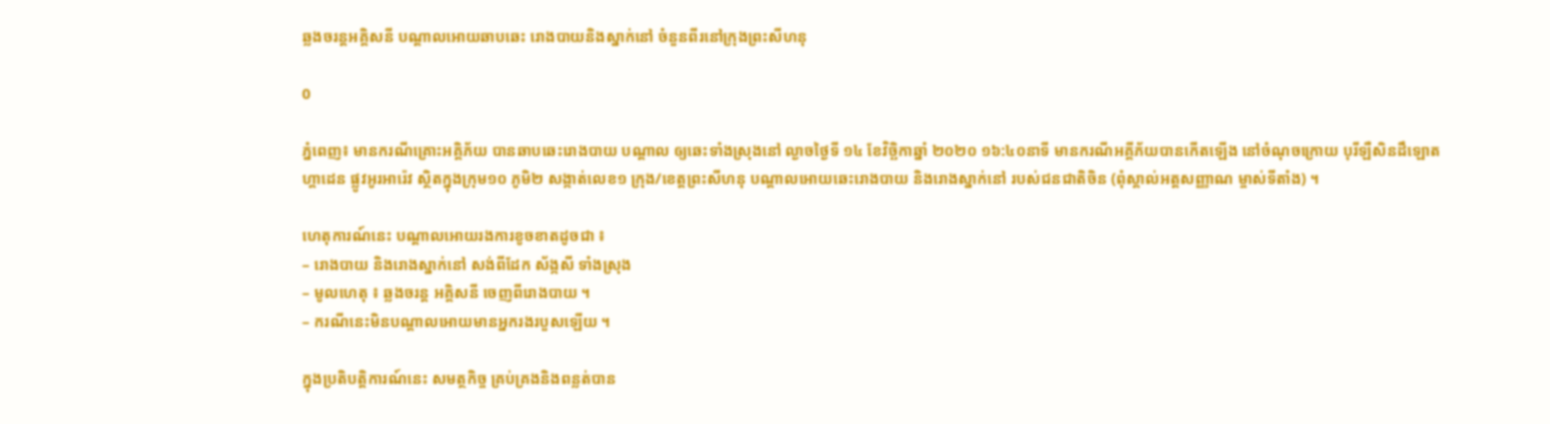ឆ្លងចរន្តអគ្គិសនី បណ្ដាលអោយឆាបឆេះ រោងបាយនិងស្នាក់នៅ ចំនួនពីរនៅក្រុងព្រះសីហនុ

0

ភ្នំពេញ៖ មានករណីគ្រោះអគ្គិភ័យ បានឆាបឆេះរោងបាយ បណ្ដាល ឲ្យឆេះទាំងស្រុងនៅ ល្ងាចថ្ងៃទី ១៤ ខែវិច្ឆិកាឆ្នាំ ២០២០ ១៦:៤០នាទី មានករណីអគ្គីភ័យបានកើតឡើង នៅចំណុចក្រោយ បុរីឡឺសិនដឹឡោតហ្គាដេន ផ្លូវអូរអារ៉េវ ស្ថិតក្នុងក្រុម១០ ភូមិ២ សង្កាត់លេខ១ ក្រុង/ខេត្តព្រះសីហនុ បណ្តាលអោយឆេះរោងបាយ និងរោងស្នាក់នៅ របស់ជនជាតិចិន (ពុំស្គាល់អត្តសញ្ញាណ ម្ចាស់ទីតាំង) ។

ហេតុការណ៍នេះ បណ្ដាលអោយរងការខូចខាតដូចជា ៖
– រោងបាយ និងរោងស្នាក់នៅ សង់ពីដែក ស័ង្កសី ទាំងស្រុង
– មូលហេតុ ៖ ឆ្លងចរន្ត អគ្គិសនី ចេញពីរោងបាយ ។
– ករណីនេះមិនបណ្តាលអោយមានអ្នករងរបួសឡើយ ។

ក្នុងប្រតិបត្តិការណ៍នេះ សមត្ថកិច្ច គ្រប់គ្រងនិងពន្លត់បាន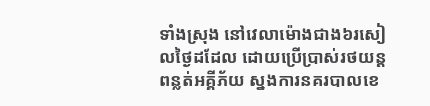ទាំងស្រុង នៅវេលាម៉ោងជាង៦រសៀលថ្ងៃដដែល ដោយប្រើប្រាស់រថយន្តពន្លត់អគ្គីភ័យ ស្នងការនគរបាលខេ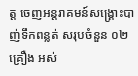ត្ត ចេញអន្តរាគមន៍សង្គ្រោះបាញ់ទឹកពន្លត់ សរុបចំនួន ០២គ្រឿង អស់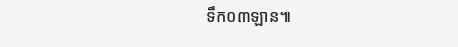ទឹក០៣ឡាន៕